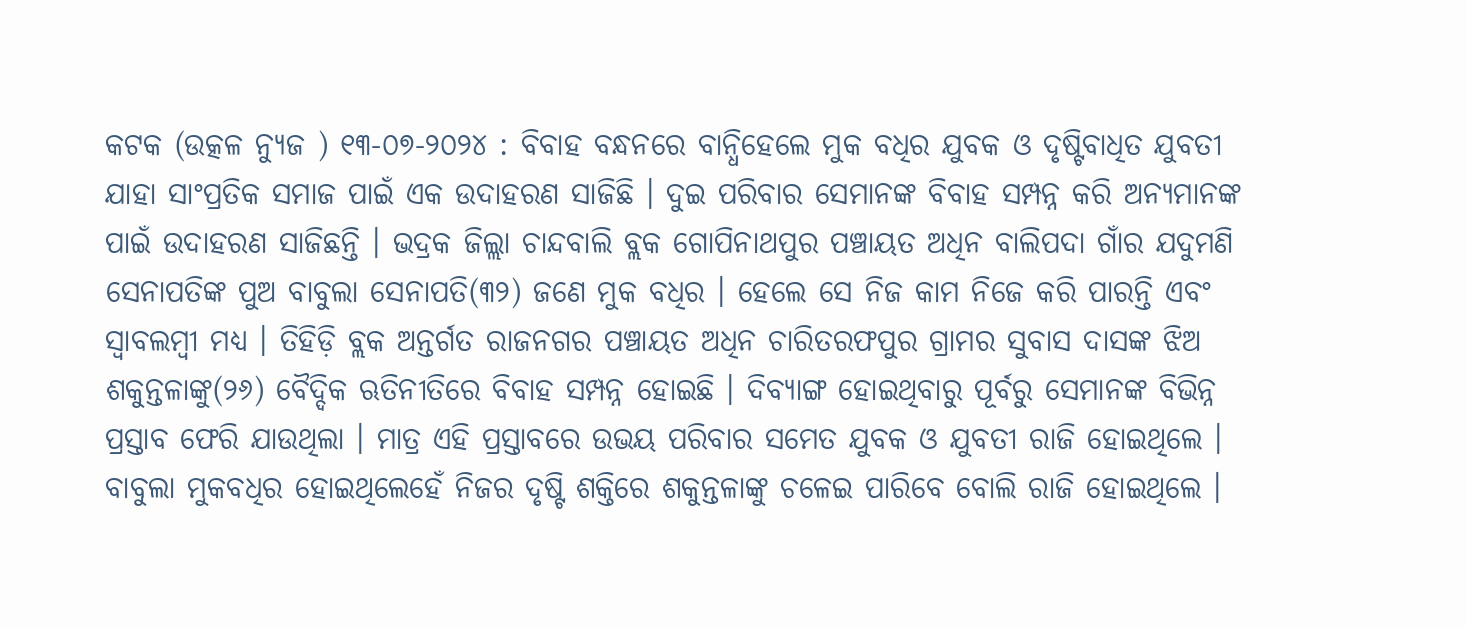କଟକ (ଉତ୍କଳ ନ୍ୟୁଜ ) ୧୩-୦୭-୨୦୨୪ : ବିବାହ ବନ୍ଧନରେ ବାନ୍ଧିହେଲେ ମୁକ ବଧିର ଯୁବକ ଓ ଦୃଷ୍ଟିବାଧିତ ଯୁବତୀ ଯାହା ସାଂପ୍ରତିକ ସମାଜ ପାଇଁ ଏକ ଉଦାହରଣ ସାଜିଛି । ଦୁଇ ପରିବାର ସେମାନଙ୍କ ବିବାହ ସମ୍ପନ୍ନ କରି ଅନ୍ୟମାନଙ୍କ ପାଇଁ ଉଦାହରଣ ସାଜିଛନ୍ତି । ଭଦ୍ରକ ଜିଲ୍ଲା ଚାନ୍ଦବାଲି ବ୍ଲକ ଗୋପିନାଥପୁର ପଞ୍ଚାୟତ ଅଧିନ ବାଲିପଦା ଗାଁର ଯଦୁମଣି ସେନାପତିଙ୍କ ପୁଅ ବାବୁଲା ସେନାପତି(୩୨) ଜଣେ ମୁକ ବଧିର । ହେଲେ ସେ ନିଜ କାମ ନିଜେ କରି ପାରନ୍ତି ଏବଂ ସ୍ୱାବଲମ୍ବୀ ମଧ୍ୟ । ତିହିଡ଼ି ବ୍ଲକ ଅନ୍ତର୍ଗତ ରାଜନଗର ପଞ୍ଚାୟତ ଅଧିନ ଚାରିତରଫପୁର ଗ୍ରାମର ସୁବାସ ଦାସଙ୍କ ଝିଅ ଶକୁନ୍ତଳାଙ୍କୁ(୨୬) ବୈଦ୍ଦିକ ଋତିନୀତିରେ ବିବାହ ସମ୍ପନ୍ନ ହୋଇଛି । ଦିବ୍ୟାଙ୍ଗ ହୋଇଥିବାରୁ ପୂର୍ବରୁ ସେମାନଙ୍କ ବିଭିନ୍ନ ପ୍ରସ୍ତାବ ଫେରି ଯାଉଥିଲା । ମାତ୍ର ଏହି ପ୍ରସ୍ତାବରେ ଉଭୟ ପରିବାର ସମେତ ଯୁବକ ଓ ଯୁବତୀ ରାଜି ହୋଇଥିଲେ । ବାବୁଲା ମୁକବଧିର ହୋଇଥିଲେହେଁ ନିଜର ଦୃଷ୍ଟି ଶକ୍ତିରେ ଶକୁନ୍ତଳାଙ୍କୁ ଚଳେଇ ପାରିବେ ବୋଲି ରାଜି ହୋଇଥିଲେ ।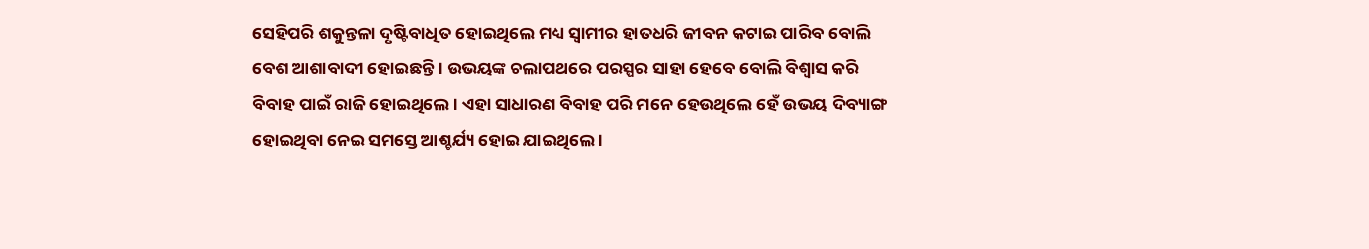ସେହିପରି ଶକୁନ୍ତଳା ଦୃଷ୍ଟିବାଧିତ ହୋଇଥିଲେ ମଧ୍ୟ ସ୍ୱାମୀର ହାତଧରି ଜୀବନ କଟାଇ ପାରିବ ବୋଲି ବେଶ ଆଶାବାଦୀ ହୋଇଛନ୍ତି । ଉଭୟଙ୍କ ଚଲାପଥରେ ପରସ୍ପର ସାହା ହେବେ ବୋଲି ବିଶ୍ୱାସ କରି ବିବାହ ପାଇଁ ରାଜି ହୋଇଥିଲେ । ଏହା ସାଧାରଣ ବିବାହ ପରି ମନେ ହେଉଥିଲେ ହେଁ ଉଭୟ ଦିବ୍ୟାଙ୍ଗ ହୋଇଥିବା ନେଇ ସମସ୍ତେ ଆଶ୍ଚର୍ଯ୍ୟ ହୋଇ ଯାଇଥିଲେ ।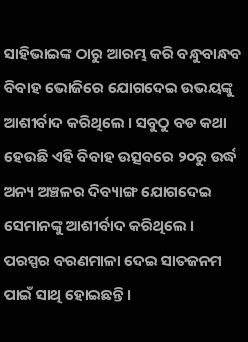ସାହିଭାଇଙ୍କ ଠାରୁ ଆରମ୍ଭ କରି ବନ୍ଧୁବାନ୍ଧବ ବିବାହ ଭୋଜିରେ ଯୋଗଦେଇ ଉଭୟଙ୍କୁ ଆଶୀର୍ବାଦ କରିଥିଲେ । ସବୁଠୁ ବଡ କଥା ହେଉଛି ଏହି ବିବାହ ଉତ୍ସବରେ ୨୦ରୁ ଉର୍ଦ୍ଧ ଅନ୍ୟ ଅଞ୍ଚଳର ଦିବ୍ୟାଙ୍ଗ ଯୋଗଦେଇ ସେମାନଙ୍କୁ ଆଶୀର୍ବାଦ କରିଥିଲେ । ପରସ୍ପର ବରଣମାଳା ଦେଇ ସାତଜନମ ପାଇଁ ସାଥି ହୋଇଛନ୍ତି ।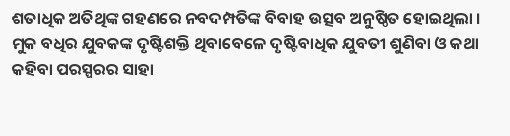ଶତାଧିକ ଅତିଥିଙ୍କ ଗହଣରେ ନବଦମ୍ପତିଙ୍କ ବିବାହ ଉତ୍ସବ ଅନୁଷ୍ଠିତ ହୋଇଥିଲା । ମୁକ ବଧିର ଯୁବକଙ୍କ ଦୃଷ୍ଟିଶକ୍ତି ଥିବାବେଳେ ଦୃଷ୍ଟିବାଧିକ ଯୁବତୀ ଶୁଣିବା ଓ କଥା କହିବା ପରସ୍ପରର ସାହା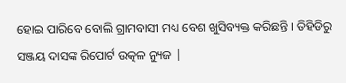ହୋଇ ପାରିବେ ବୋଲି ଗ୍ରାମବାସୀ ମଧ୍ୟ ବେଶ ଖୁସିବ୍ୟକ୍ତ କରିଛନ୍ତି । ତିହିଡିରୁ ସଞ୍ଜୟ ଦାସଙ୍କ ରିପୋର୍ଟ ଉତ୍କଳ ନ୍ୟୁଜ |